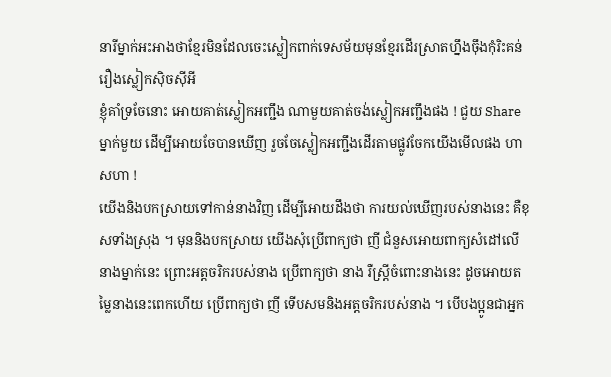នារីម្នាក់អះអាងថាខ្មែរមិនដែលចេះស្លៀកពាក់ទេសម័យមុនខ្មែរដើរស្រាតហ្នឹងចុឹងកុំរិះគន់រឿងស្លៀកសុិចសុីអី
ខ្ញុំគាំទ្រចែនោះ អោយគាត់ស្លៀកអញ្ជឹង ណាមួយគាត់ចង់ស្លៀកអញ្ជឹងផង ! ជួយ Share ម្នាក់មួយ ដើម្បីអោយចែបានឃើញ រួចចែស្លៀកអញ្ជឹងដើរតាមផ្លូវចែកយើងមើលផង ហាសហា !
យើងនិងបកស្រាយទៅកាន់នាងវិញ ដើម្បីអោយដឹងថា ការយល់ឃើញរបស់នាងនេះ គឺខុសទាំងស្រុង ។ មុននិងបកស្រាយ យើងសុំប្រើពាក្យថា ញី ជំនួសអោយពាក្យសំដៅលើនាងម្នាក់នេះ ព្រោះអត្តចរិករបស់នាង ប្រើពាក្យថា នាង រឺស្ត្រីចំពោះនាងនេះ ដូចអោយតម្លៃនាងនេះពេកហើយ ប្រើពាក្យថា ញី ទើបសមនិងអត្តចរិករបស់នាង ។ បើបងប្អូនជាអ្នក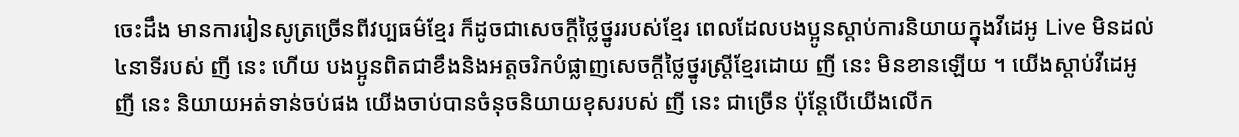ចេះដឹង មានការរៀនសូត្រច្រើនពីវប្បធម៌ខ្មែរ ក៏ដូចជាសេចក្តីថ្លៃថ្នូររបស់ខ្មែរ ពេលដែលបងប្អូនស្ដាប់ការនិយាយក្នុងវីដេអូ Live មិនដល់៤នាទីរបស់ ញី នេះ ហើយ បងប្អូនពិតជាខឹងនិងអត្តចរិកបំផ្លាញសេចក្តីថ្លៃថ្នូរស្តី្រខ្មែរដោយ ញី នេះ មិនខានឡើយ ។ យើងស្ដាប់វីដេអូ ញី នេះ និយាយអត់ទាន់ចប់ផង យើងចាប់បានចំនុចនិយាយខុសរបស់ ញី នេះ ជាច្រើន ប៉ុន្តែបើយើងលើក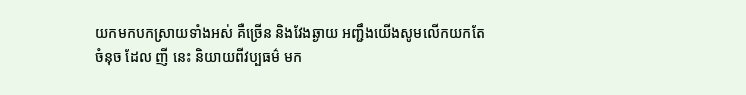យកមកបកស្រាយទាំងអស់ គឺច្រើន និងវែងឆ្ងាយ អញ្ជឹងយើងសូមលើកយកតែចំនុច ដែល ញី នេះ និយាយពីវប្បធម៌ មក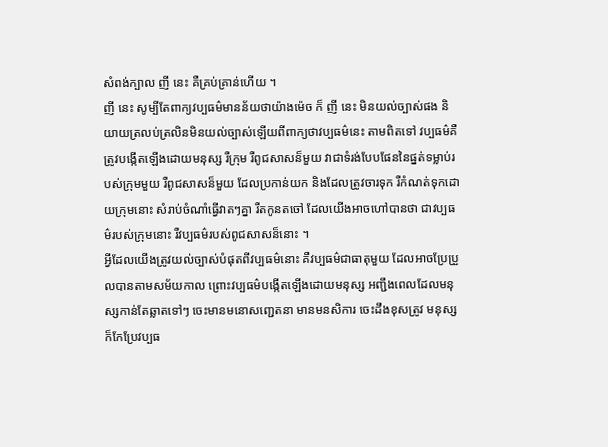សំពង់ក្បាល ញី នេះ គឺគ្រប់គ្រាន់ហើយ ។
ញី នេះ សូម្បីតែពាក្យវប្បធម៌មានន័យថាយ៉ាងម៉េច ក៏ ញី នេះ មិនយល់ច្បាស់ផង និយាយត្រលប់ត្រលិនមិនយល់ច្បាស់ឡើយពីពាក្យថាវប្បធម៌នេះ តាមពិតទៅ វប្បធម៌គឺត្រូវបង្កើតឡើងដោយមនុស្ស រឺក្រុម រឺពូជសាសន៏មួយ វាជាទំរង់បែបផែននៃផ្នត់ទម្លាប់របស់ក្រុមមួយ រឺពូជសាសន៏មួយ ដែលប្រកាន់យក និងដែលត្រូវចារទុក រឺកំណត់ទុកដោយក្រុមនោះ សំរាប់ចំណាំធ្វើវាតៗគ្នា រឺតកូនតចៅ ដែលយើងអាចហៅបានថា ជាវប្បធម៌របស់ក្រុមនោះ រឺវប្បធម៌របស់ពូជសាសន៏នោះ ។
អ្វីដែលយើងត្រូវយល់ច្បាស់បំផុតពីវប្បធម៌នោះ គឺវប្បធម៌ជាធាតុមួយ ដែលអាចប្រែប្រួលបានតាមសម័យកាល ព្រោះវប្បធម៌បង្កើតឡើងដោយមនុស្ស អញ្ជឹងពេលដែលមនុស្សកាន់តែឆ្លាតទៅៗ ចេះមានមនោសញ្ជេតនា មានមនសិការ ចេះដឹងខុសត្រូវ មនុស្សក៏កែប្រែវប្បធ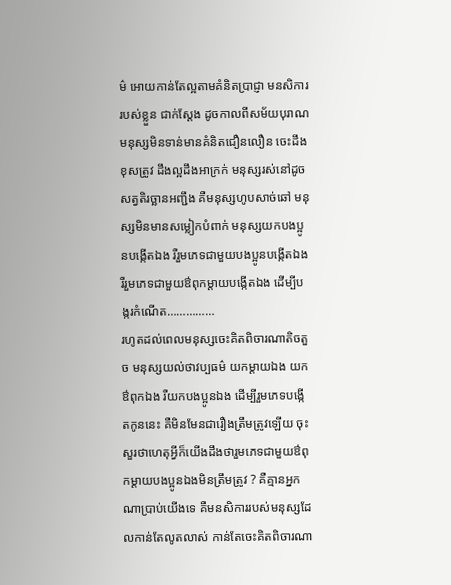ម៌ អោយកាន់តែល្អតាមគំនិតប្រាជ្ញា មនសិការរបស់ខ្លួន ជាក់ស្តែង ដូចកាលពីសម័យបុរាណ មនុស្សមិនទាន់មានគំនិតជឿនលឿន ចេះដឹងខុសត្រូវ ដឹងល្អដឹងអាក្រក់ មនុស្សរស់នៅដូចសត្វតិរច្ឆានអញ្ជឹង គឺមនុស្សហូបសាច់ឆៅ មនុស្សមិនមានសម្លៀកបំពាក់ មនុស្សយកបងប្អូនបង្កើតឯង រឺរួមភេទជាមួយបងប្អូនបង្កើតឯង រឺរួមភេទជាមួយឳពុកម្តាយបង្កើតឯង ដើម្បីបង្ករកំណើត……………
រហូតដល់ពេលមនុស្សចេះគិតពិចារណាតិចតួច មនុស្សយល់ថាវប្បធម៌ យកម្តាយឯង យកឳពុកឯង រឺយកបងប្អូនឯង ដើម្បីរួមភេទបង្កើតកូននេះ គឺមិនមែនជារឿងត្រឹមត្រូវឡើយ ចុះសួរថាហេតុអ្វីក៏យើងដឹងថារួមភេទជាមួយឳពុកម្តាយបងប្អូនឯងមិនត្រឹមត្រូវ ? គឺគ្មានអ្នកណាប្រាប់យើងទេ គឺមនសិការរបស់មនុស្សដែលកាន់តែលូតលាស់ កាន់តែចេះគិតពិចារណា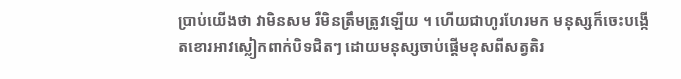ប្រាប់យើងថា វាមិនសម រឺមិនត្រឹមត្រូវឡើយ ។ ហើយជាហូរហែរមក មនុស្សក៏ចេះបង្កើតខោរអាវស្លៀកពាក់បិទជិតៗ ដោយមនុស្សចាប់ផ្តើមខុសពីសត្វតិរ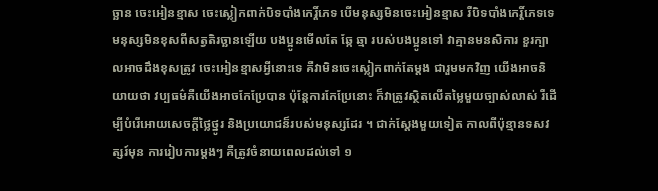ច្ឆាន ចេះអៀនខ្មាស ចេះស្លៀកពាក់បិទបាំងកេរ្តិ៍ភេទ បើមនុស្សមិនចេះអៀនខ្មាស រឺបិទបាំងកេរ្តិ៍ភេទទេ មនុស្សមិនខុសពីសត្វតិរច្ឆានឡើយ បងប្អូនមើលតែ ឆ្កែ ឆ្មា របស់បងប្អូនទៅ វាគ្មានមនសិការ ខួរក្បាលអាចដឹងខុសត្រូវ ចេះអៀនខ្មាសអ្វីនោះទេ គឺវាមិនចេះស្លៀកពាក់តែម្ដង ជារួមមកវិញ យើងអាចនិយាយថា វប្បធម៌គឺយើងអាចកែប្រែបាន ប៉ុន្តែការកែប្រែនោះ ក៏វាត្រូវស្ថិតលើតម្លៃមួយច្បាស់លាស់ រឺដើម្បីបំរើអោយសេចក្តីថ្លៃថ្នូរ និងប្រយោជន៏របស់មនុស្សដែរ ។ ជាក់ស្តែងមួយទៀត កាលពីប៉ុន្មានទសវត្សរ៍មុន ការរៀបការម្ដងៗ គឺត្រូវចំនាយពេលដល់ទៅ ១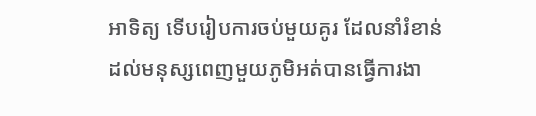អាទិត្យ ទើបរៀបការចប់មួយគូរ ដែលនាំរំខាន់ដល់មនុស្សពេញមួយភូមិអត់បានធ្វើការងា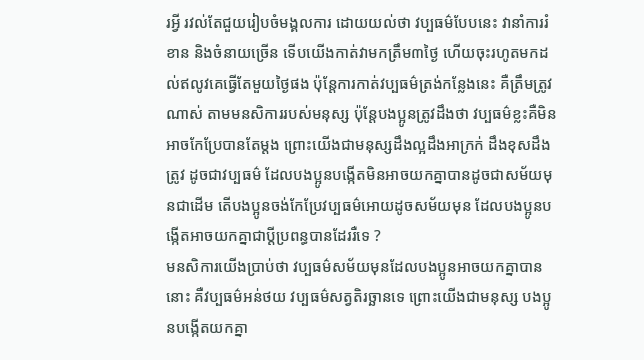រអ្វី រវល់តែជួយរៀបចំមង្គលការ ដោយយល់ថា វប្បធម៌បែបនេះ វានាំការរំខាន និងចំនាយច្រើន ទើបយើងកាត់វាមកត្រឹម៣ថ្ងៃ ហើយចុះរហូតមកដល់ឥលូវគេធ្វើតែមួយថ្ងៃផង ប៉ុន្តែការកាត់វប្បធម៌ត្រង់កន្លែងនេះ គឺត្រឹមត្រូវណាស់ តាមមនសិការរបស់មនុស្ស ប៉ុន្តែបងប្អូនត្រូវដឹងថា វប្បធម៌ខ្លះគឺមិនអាចកែប្រែបានតែម្តង ព្រោះយើងជាមនុស្សដឹងល្អដឹងអាក្រក់ ដឹងខុសដឹងត្រូវ ដូចជាវប្បធម៌ ដែលបងប្អូនបង្កើតមិនអាចយកគ្នាបានដូចជាសម័យមុនជាដើម តើបងប្អូនចង់កែប្រែវប្បធម៌អោយដូចសម័យមុន ដែលបងប្អូនបង្កើតអាចយកគ្នាជាប្តីប្រពន្ធបានដែររឺទេ ?
មនសិការយើងប្រាប់ថា វប្បធម៌សម័យមុនដែលបងប្អូនអាចយកគ្នាបាននោះ គឺវប្បធម៌អន់ថយ វប្បធម៌សត្វតិរច្ឆានទេ ព្រោះយើងជាមនុស្ស បងប្អូនបង្កើតយកគ្នា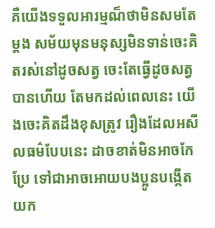គឺយើងទទួលអារម្មណ៏ថាមិនសមតែម្ដង សម័យមុនមនុស្សមិនទាន់ចេះគិតរស់នៅដូចសត្វ ចេះតែធ្វើដូចសត្វបានហើយ តែមកដល់ពេលនេះ យើងចេះគិតដឹងខុសត្រូវ រឿងដែលអសីលធម៌បែបនេះ ដាចខាត់មិនអាចកែប្រែ ទៅជាអាចអោយបងប្អូនបង្កើតយក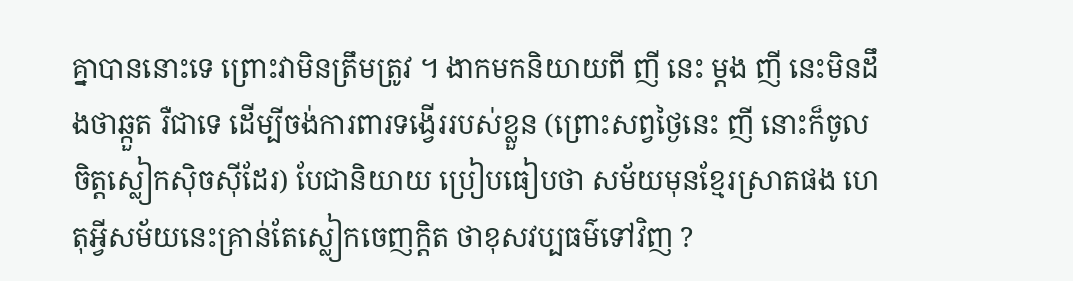គ្នាបាននោះទេ ព្រោះវាមិនត្រឹមត្រូវ ។ ងាកមកនិយាយពី ញី នេះ ម្ដង ញី នេះមិនដឹងថាឆ្កួត រឺជាទេ ដើម្បីចង់ការពារទង្វើររបស់ខ្លួន (ព្រោះសព្វថ្ងៃនេះ ញី នោះក៏ចូលចិត្តស្លៀកស៊ិចស៊ីដែរ) បែជានិយាយ ប្រៀបធៀបថា សម័យមុនខ្មែរស្រាតផង ហេតុអ្វីសម័យនេះគ្រាន់តែស្លៀកចេញក្តិត ថាខុសវប្បធម៌ទៅវិញ ?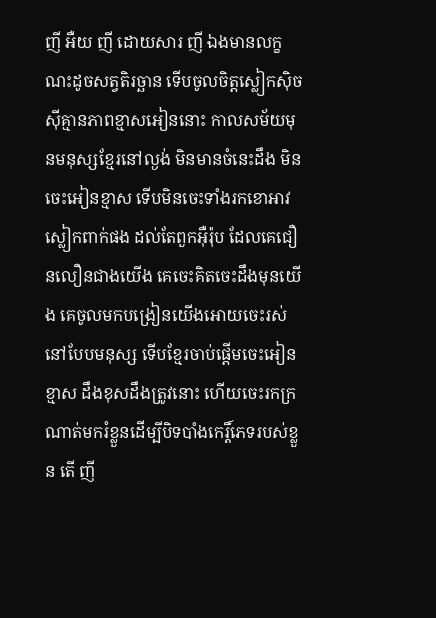ញី អឺយ ញី ដោយសារ ញី ឯងមានលក្ខណះដូចសត្វតិរច្ឆាន ទើបចូលចិត្តស្លៀកស៊ិចស៊ីគ្មានភាពខ្មាសអៀននោះ កាលសម័យមុនមនុស្សខ្មែរនៅល្ងង់ មិនមានចំនេះដឹង មិនចេះអៀនខ្មាស ទើបមិនចេះទាំងរកខោអាវស្លៀកពាក់ផង ដល់តែពួកអ៊ឺរ៉ុប ដែលគេជឿនលឿនជាងយើង គេចេះគិតចេះដឹងមុនយើង គេចូលមកបង្រៀនយើងអោយចេះរស់នៅបែបមនុស្ស ទើបខ្មែរចាប់ផ្តើមចេះអៀនខ្មាស ដឹងខុសដឹងត្រូវនោះ ហើយចេះរកក្រណាត់មករំខ្លួនដើម្បីបិទបាំងកេរ្តិ៍ភេទរបស់ខ្លួន តើ ញី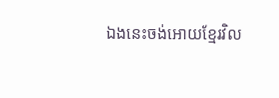ឯងនេះចង់អោយខ្មែរវិល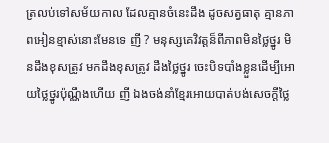ត្រលប់ទៅសម័យកាល ដែលគ្មានចំនេះដឹង ដូចសត្វធាតុ គ្មានភាពអៀនខ្មាស់នោះមែនទេ ញី ? មនុស្សគេវិវត្តន៏ពីភាពមិនថ្លៃថ្នូរ មិនដឹងខុសត្រូវ មកដឹងខុសត្រូវ ដឹងថ្លៃថ្នូរ ចេះបិទបាំងខ្លួនដើម្បីអោយថ្លៃថ្នូរប៉ុណ្ណឹងហើយ ញី ឯងចង់នាំខ្មែរអោយបាត់បង់សេចក្តីថ្លៃ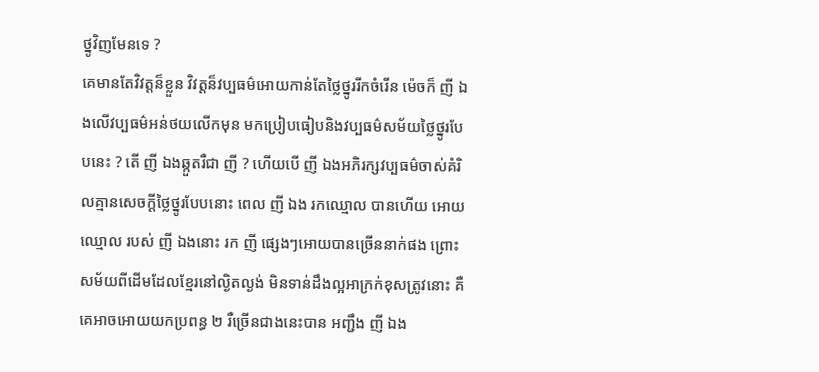ថ្នូវិញមែនទេ ?
គេមានតែវិវត្តន៏ខ្លួន វិវត្តន៏វប្បធម៌អោយកាន់តែថ្លៃថ្នូររីកចំរើន ម៉េចក៏ ញី ឯងលើវប្បធម៌អន់ថយលើកមុន មកប្រៀបធៀបនិងវប្បធម៌សម័យថ្លៃថ្នូរបែបនេះ ? តើ ញី ឯងឆ្កួតរឺជា ញី ? ហើយបើ ញី ឯងអភិរក្សវប្បធម៌ចាស់គំរិលគ្មានសេចក្តីថ្លៃថ្នូរបែបនោះ ពេល ញី ឯង រកឈ្មោល បានហើយ អោយ ឈ្មោល របស់ ញី ឯងនោះ រក ញី ផ្សេងៗអោយបានច្រើននាក់ផង ព្រោះសម័យពីដើមដែលខ្មែរនៅល្ងិតល្ងង់ មិនទាន់ដឹងល្អអាក្រក់ខុសត្រូវនោះ គឺគេអាចអោយយកប្រពន្ធ ២ រឺច្រើនជាងនេះបាន អញ្ជឹង ញី ឯង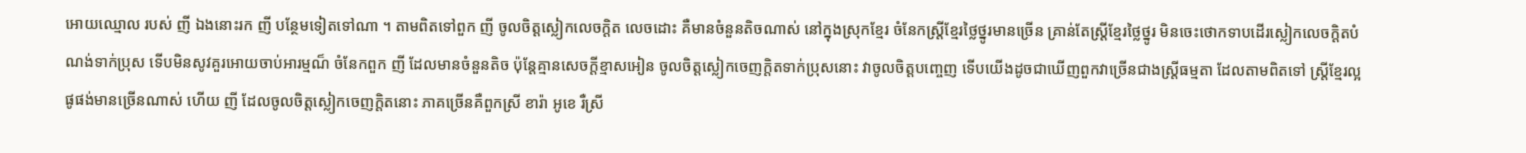អោយឈ្មោល របស់ ញី ឯងនោះរក ញី បន្ថែមទៀតទៅណា ។ តាមពិតទៅពួក ញី ចូលចិត្តស្លៀកលេចក្តិត លេចដោះ គឺមានចំនួនតិចណាស់ នៅក្នុងស្រុកខ្មែរ ចំនែកស្ត្រីខ្មែរថ្លៃថ្នូរមានច្រើន គ្រាន់តែស្ត្រីខ្មែរថ្លៃថ្នូរ មិនចេះថោកទាបដើរស្លៀកលេចក្តិតបំណង់ទាក់ប្រុស ទើបមិនសូវគួរអោយចាប់អារម្មណ៏ ចំនែកពួក ញី ដែលមានចំនួនតិច ប៉ុន្តែគ្មានសេចក្តីខ្មាសអៀន ចូលចិត្តស្លៀកចេញក្តិតទាក់ប្រុសនោះ វាចូលចិត្តបញ្ចេញ ទើបយើងដូចជាឃើញពួកវាច្រើនជាងស្ត្រីធម្មតា ដែលតាមពិតទៅ ស្ត្រីខ្មែរល្អផូផង់មានច្រើនណាស់ ហើយ ញី ដែលចូលចិត្តស្លៀកចេញក្តិតនោះ ភាគច្រើនគឺពួកស្រី ខារ៉ា អូខេ រឺស្រី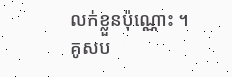លក់ខ្លួនប៉ុណ្ណោះ ។
គូសប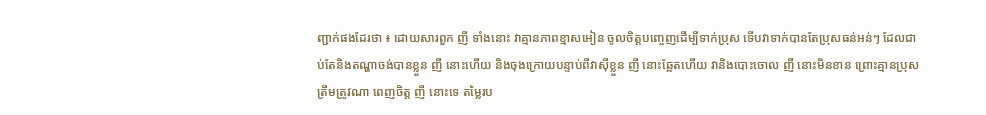ញ្ជាក់ផងដែរថា ៖ ដោយសារពួក ញី ទាំងនោះ វាគ្មានភាពខ្មាសអៀន ចូលចិត្តបញ្ចេញដើម្បីទាក់ប្រុស ទើបវាទាក់បានតែប្រុសធន់អន់ៗ ដែលជាប់តែនិងតណ្ហាចង់បានខ្លួន ញី នោះហើយ និងចុងក្រោយបន្ទាប់ពីវាស៊ីខ្លួន ញី នោះឆ្អែតហើយ វានិងបោះចោល ញី នោះមិនខាន ព្រោះគ្មានប្រុសត្រឹមត្រូវណា ពេញចិត្ត ញី នោះទេ តម្លៃរប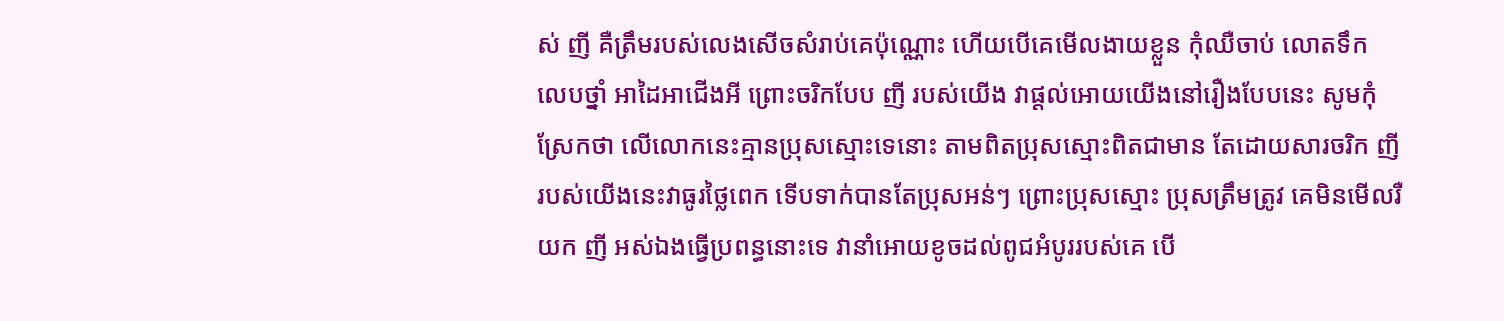ស់ ញី គឺត្រឹមរបស់លេងសើចសំរាប់គេប៉ុណ្ណោះ ហើយបើគេមើលងាយខ្លួន កុំឈឺចាប់ លោតទឹក លេបថ្នាំ អាដៃអាជើងអី ព្រោះចរិកបែប ញី របស់យើង វាផ្តល់អោយយើងនៅរឿងបែបនេះ សូមកុំស្រែកថា លើលោកនេះគ្មានប្រុសស្មោះទេនោះ តាមពិតប្រុសស្មោះពិតជាមាន តែដោយសារចរិក ញី របស់យើងនេះវាធូរថ្លៃពេក ទើបទាក់បានតែប្រុសអន់ៗ ព្រោះប្រុសស្មោះ ប្រុសត្រឹមត្រូវ គេមិនមើលរឺយក ញី អស់ឯងធ្វើប្រពន្ធនោះទេ វានាំអោយខូចដល់ពូជអំបូររបស់គេ បើ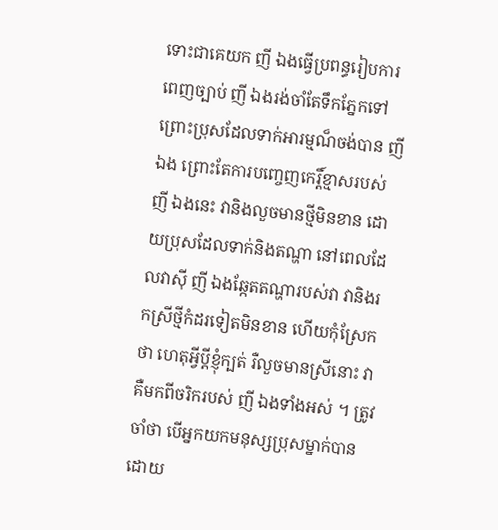ទោះជាគេយក ញី ឯងធ្វើប្រពន្ធរៀបការពេញច្បាប់ ញី ឯងរង់ចាំតែទឹកភ្នែកទៅ ព្រោះប្រុសដែលទាក់អារម្មណ៏ចង់បាន ញី ឯង ព្រោះតែការបញ្ចេញកេរ្តិ៍ខ្មាសរបស់ ញី ឯងនេះ វានិងលួចមានថ្មីមិនខាន ដោយប្រុសដែលទាក់និងតណ្ហា នៅពេលដែលវាស៊ី ញី ឯងឆ្កែតតណ្ហារបស់វា វានិងរកស្រីថ្មីកំដរទៀតមិនខាន ហើយកុំស្រែកថា ហេតុអ្វីប្តីខ្ញុំក្បត់ រឺលួចមានស្រីនោះ វាគឺមកពីចរិករបស់ ញី ឯងទាំងអស់ ។ ត្រូវចាំថា បើអ្នកយកមនុស្សប្រុសម្នាក់បាន ដោយ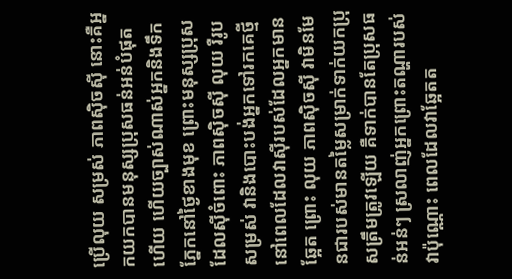ប្រើលុយ សម្រស់ ភាពស៊ិចស៊ី នោះគឺអ្នកយកបានមនុស្សប្រុសធន់អន់បំផុតហើយ ហើយច្បាស់ណាស់អ្នកនិងទឹកភ្នែកនៅថ្ងៃខាងមុខ ព្រោះមនុស្សប្រុសដែលស៊ីចំពោះ ភាពស៊ិចស៊ី លុយ រឺរូបសម្រស់ វានិងបោះបង់អ្នកទៅរកគេថ្មី នៅពេលដែលវាស៊ីរបស់ដែលអ្នកមានឆ្អែត ព្រោះ លុយ ភាពស៊ិចស៊ី វាមិនមែនជារបស់មានតម្លៃសម្រាក់ទាក់យកប្រុសត្រឹមត្រូវឡើយ គឺទាក់បានតែប្រុសធន់អន់ៗ ស្រលាញ់អ្នកព្រោះតណ្ហារបស់វាប៉ុណ្ណោះ ពេលដែលវាឆ្អែតត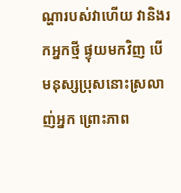ណ្ហារបស់វាហើយ វានិងរកអ្នកថ្មី ផ្ទុយមកវិញ បើមនុស្សប្រុសនោះស្រលាញ់អ្នក ព្រោះភាព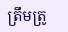ត្រឹមត្រូ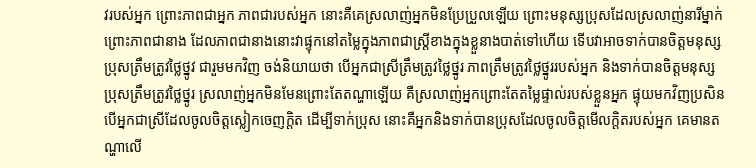វរបស់អ្នក ព្រោះភាពជាអ្នក ភាពជារបស់អ្នក នោះគឺគេស្រលាញ់អ្នកមិនប្រែប្រួលឡើយ ព្រោះមនុស្សប្រុសដែលស្រលាញ់នារីម្នាក់ ព្រោះភាពជានាង ដែលភាពជានាងនោះវាផ្ទុកនៅតម្លៃក្នុងភាពជាស្ត្រីខាងក្នុងខ្លួនាងបាត់ទៅហើយ ទើបវាអាចទាក់បានចិត្តមនុស្សប្រុសត្រឹមត្រូវថ្លៃថ្នូវ ជារួមមកវិញ ចង់និយាយថា បើអ្នកជាស្រីត្រឹមត្រូវថ្លៃថ្នូរ ភាពត្រឹមត្រូវថ្លៃថ្នូររបស់អ្នក និងទាក់បានចិត្តមនុស្សប្រុសត្រឹមត្រូវថ្លៃថ្នូរ ស្រលាញ់អ្នកមិនមែនព្រោះតែតណ្ហាឡើយ គឺស្រលាញ់អ្នកព្រោះតែតម្លៃផ្ទាល់របស់ខ្លួនអ្នក ផ្ទុយមកវិញប្រសិនបើអ្នកជាស្រីដែលចូលចិត្តស្លៀកចេញក្តិត ដើម្បីទាក់ប្រុស នោះគឺអ្នកនិងទាក់បានប្រុសដែលចូលចិត្តមើលក្តិតរបស់អ្នក គេមានតណ្ហាលើ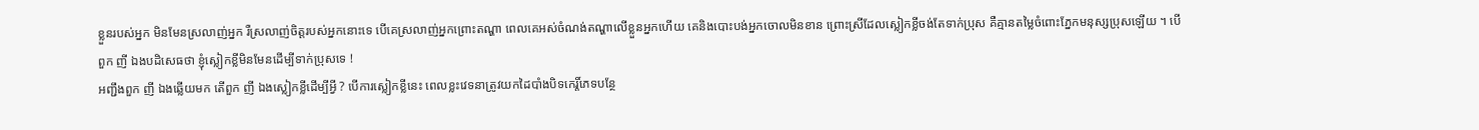ខ្លួនរបស់អ្នក មិនមែនស្រលាញ់អ្នក រឺស្រលាញ់ចិត្តរបស់អ្នកនោះទេ បើគេស្រលាញ់អ្នកព្រោះតណ្ហា ពេលគេអស់ចំណង់តណ្ហាលើខ្លួនអ្នកហើយ គេនិងបោះបង់អ្នកចោលមិនខាន ព្រោះស្រីដែលស្លៀកខ្លីចង់តែទាក់ប្រុស គឺគ្មានតម្លៃចំពោះភ្នែកមនុស្សប្រុសឡើយ ។ បើពួក ញី ឯងបដិសេធថា ខ្ញុំស្លៀកខ្លីមិនមែនដើម្បីទាក់ប្រុសទេ !
អញ្ជឹងពួក ញី ឯងឆ្លើយមក តើពួក ញី ឯងស្លៀកខ្លីដើម្បីអ្វី ? បើការស្លៀកខ្លីនេះ ពេលខ្លះវេទនាត្រូវយកដៃបាំងបិទកេរ្តិ៍ភេទបន្ថែ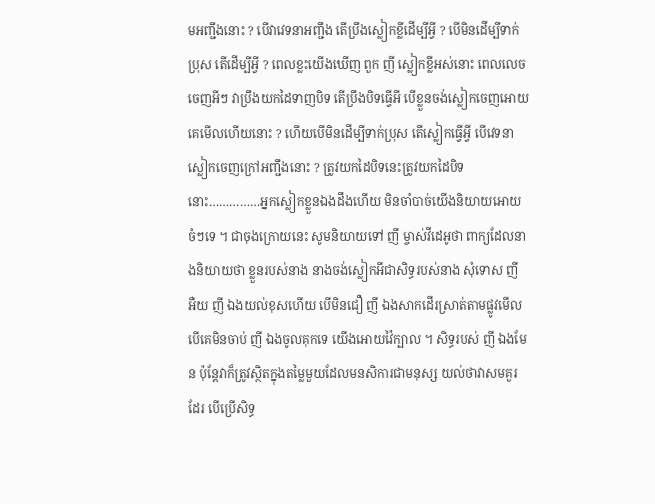មអញ្ជឹងនោះ ? បើវាវេទនាអញ្ជឹង តើប្រឹងស្លៀកខ្លីដើម្បីអ្វី ? បើមិនដើម្បីទាក់ប្រុស តើដើម្បីអ្វី ? ពេលខ្លះយើងឃើញ ពួក ញី ស្លៀកខ្លីអស់នោះ ពេលលេចចេញអីៗ វាប្រឹងយកដៃទាញបិទ តើប្រឹងបិទធ្វើអី បើខ្លួនចង់ស្លៀកចេញអោយគេមើលហើយនោះ ? ហើយបើមិនដើម្បីទាក់ប្រុស តើស្លៀកធ្វើអ្វី បើវេទនាស្លៀកចេញក្រៅអញ្ជឹងនោះ ? ត្រូវយកដៃបិទនេះត្រូវយកដៃបិទនោះ……………អ្នកស្លៀកខ្លួនឯងដឹងហើយ មិនចាំបាច់យើងនិយាយអោយចំៗទេ ។ ជាចុងក្រោយនេះ សូមនិយាយទៅ ញី ម្ចាស់វីដេអូថា ពាក្យដែលនាងនិយាយថា ខ្លួនរបស់នាង នាងចង់ស្លៀកអីជាសិទ្ធរបស់នាង សុំទោស ញី អឺយ ញី ឯងយល់ខុសហើយ បើមិនជឿ ញី ឯងសាកដើរស្រាត់តាមផ្លូវមើល បើគេមិនចាប់ ញី ឯងចូលគុកទេ យើងអោយវ៉ៃក្បាល ។ សិទ្ធរបស់ ញី ឯងមែន ប៉ុន្តែវាក៏ត្រូវស្ថិតក្នុងតម្លៃមួយដែលមនសិការជាមនុស្ស យល់ថាវាសមគួរដែរ បើប្រើសិទ្ធ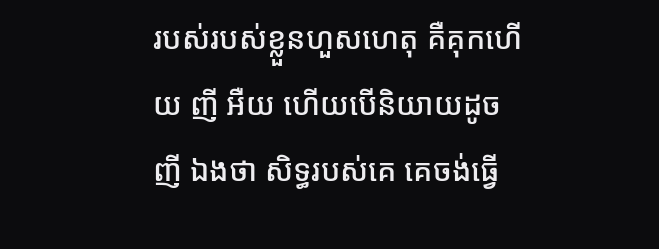របស់របស់ខ្លួនហួសហេតុ គឺគុកហើយ ញី អឺយ ហើយបើនិយាយដូច ញី ឯងថា សិទ្ធរបស់គេ គេចង់ធ្វើ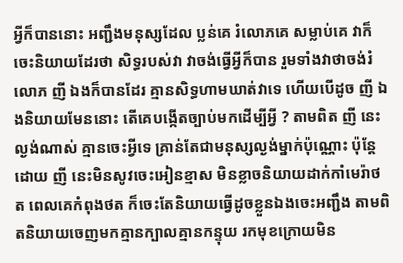អ្វីក៏បាននោះ អញ្ជឹងមនុស្សដែល ប្លន់គេ រំលោភគេ សម្លាប់គេ វាក៏ចេះនិយាយដែរថា សិទ្ធរបស់វា វាចង់ធ្វើអ្វីក៏បាន រួមទាំងវាថាចង់រំលោភ ញី ឯងក៏បានដែរ គ្មានសិទ្ធហាមឃាត់វាទេ ហើយបើដូច ញី ឯងនិយាយមែននោះ តើគេបង្កើតច្បាប់មកដើម្បីអ្វី ? តាមពិត ញី នេះល្ងង់ណាស់ គ្មានចេះអ្វីទេ គ្រាន់តែជាមនុស្សល្ងង់ម្នាក់ប៉ុណ្ណោះ ប៉ុន្តែដោយ ញី នេះមិនសូវចេះអៀនខ្មាស មិនខ្លាចនិយាយដាក់កាំមេរ៉ាថត ពេលគេកំពុងថត ក៏ចេះតែនិយាយធ្វើដូចខ្លួនឯងចេះអញ្ជឹង តាមពិតនិយាយចេញមកគ្មានក្បាលគ្មានកន្ទុយ រកមុខក្រោយមិន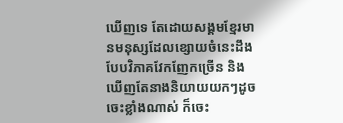ឃើញទេ តែដោយសង្គមខ្មែរមានមនុស្សដែលខ្សោយចំនេះដឹង បែបវិភាគវែកញែកច្រើន និងឃើញតែនាងនិយាយយកៗដូចចេះខ្លាំងណាស់ ក៏ចេះ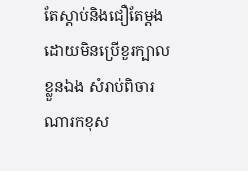តែស្ដាប់និងជឿតែម្ដង ដោយមិនប្រើខួរក្បាលខ្លួនឯង សំរាប់ពិចារណារកខុស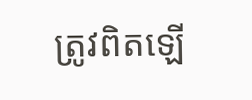ត្រូវពិតឡើ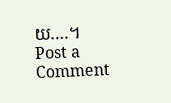យ….។
Post a Comment